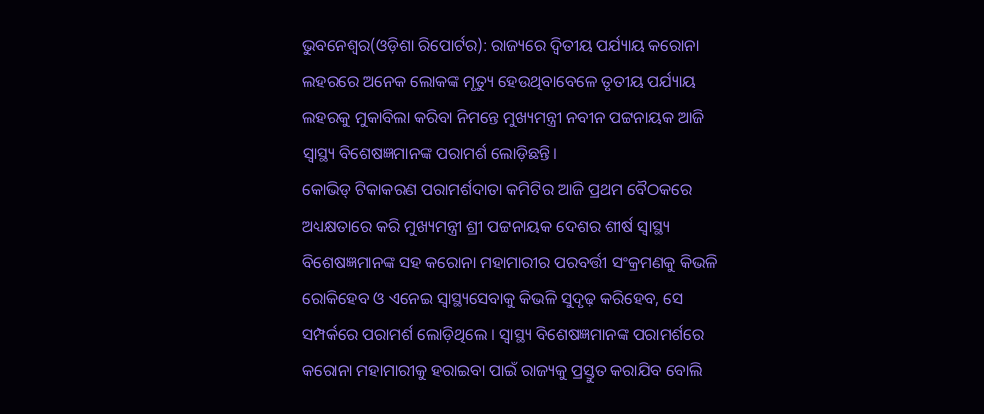ଭୁବନେଶ୍ୱର(ଓଡ଼ିଶା ରିପୋର୍ଟର): ରାଜ୍ୟରେ ଦ୍ୱିତୀୟ ପର୍ଯ୍ୟାୟ କରୋନା ଲହରରେ ଅନେକ ଲୋକଙ୍କ ମୃତ୍ୟୁ ହେଉଥିବାବେଳେ ତୃତୀୟ ପର୍ଯ୍ୟାୟ ଲହରକୁ ମୁକାବିଲା କରିବା ନିମନ୍ତେ ମୁଖ୍ୟମନ୍ତ୍ରୀ ନବୀନ ପଟ୍ଟନାୟକ ଆଜି ସ୍ୱାସ୍ଥ୍ୟ ବିଶେଷଜ୍ଞମାନଙ୍କ ପରାମର୍ଶ ଲୋଡ଼ିଛନ୍ତି।
କୋଭିଡ୍ ଟିକାକରଣ ପରାମର୍ଶଦାତା କମିଟିର ଆଜି ପ୍ରଥମ ବୈଠକରେ ଅଧ୍ୟକ୍ଷତାରେ କରି ମୁଖ୍ୟମନ୍ତ୍ରୀ ଶ୍ରୀ ପଟ୍ଟନାୟକ ଦେଶର ଶୀର୍ଷ ସ୍ୱାସ୍ଥ୍ୟ ବିଶେଷଜ୍ଞମାନଙ୍କ ସହ କରୋନା ମହାମାରୀର ପରବର୍ତ୍ତୀ ସଂକ୍ରମଣକୁ କିଭଳି ରୋକିହେବ ଓ ଏନେଇ ସ୍ୱାସ୍ଥ୍ୟସେବାକୁ କିଭଳି ସୁଦୃଢ଼ କରିହେବ, ସେ ସମ୍ପର୍କରେ ପରାମର୍ଶ ଲୋଡ଼ିଥିଲେ । ସ୍ୱାସ୍ଥ୍ୟ ବିଶେଷଜ୍ଞମାନଙ୍କ ପରାମର୍ଶରେ କରୋନା ମହାମାରୀକୁ ହରାଇବା ପାଇଁ ରାଜ୍ୟକୁ ପ୍ରସ୍ତୁତ କରାଯିବ ବୋଲି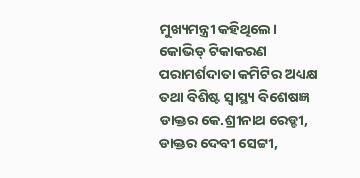ମୁଖ୍ୟମନ୍ତ୍ରୀ କହିଥିଲେ।
କୋଭିଡ୍ ଟିକାକରଣ ପରାମର୍ଶଦାତା କମିଟିର ଅଧ୍ୟକ୍ଷ ତଥା ବିଶିଷ୍ଟ ସ୍ୱାସ୍ଥ୍ୟ ବିଶେଷଜ୍ଞ ଡାକ୍ତର କେ.ଶ୍ରୀନାଥ ରେଡ୍ଡୀ, ଡାକ୍ତର ଦେବୀ ସେଟ୍ଟୀ,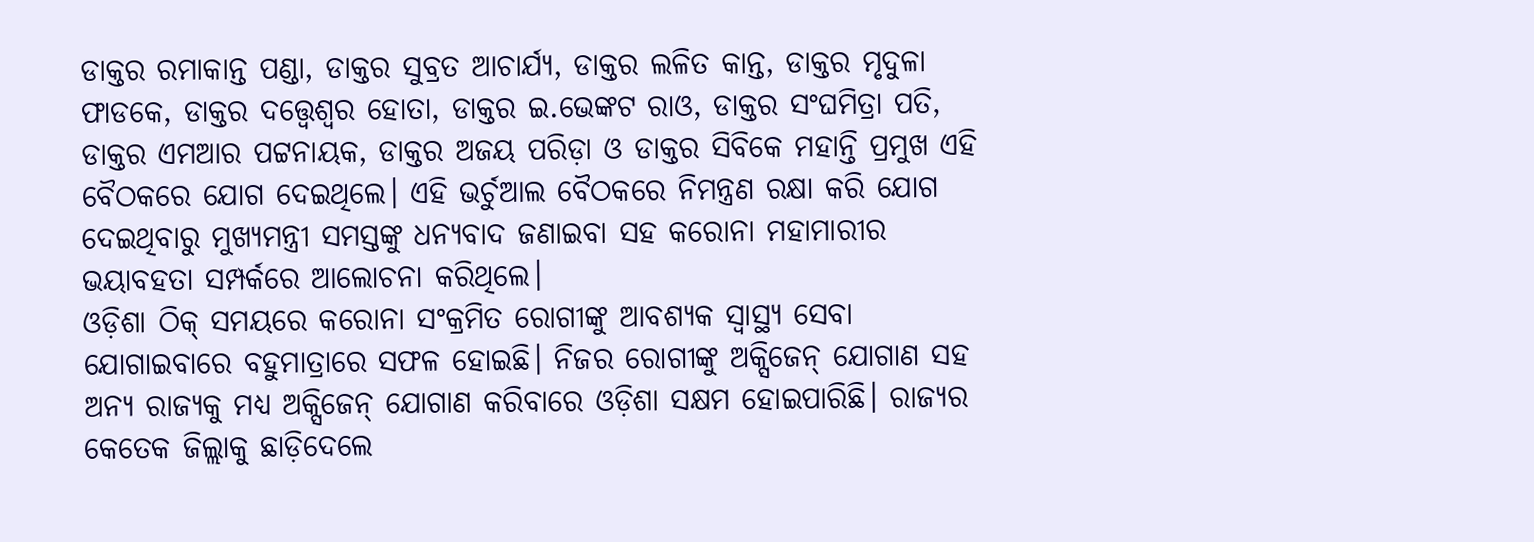ଡାକ୍ତର ରମାକାନ୍ତ ପଣ୍ଡା, ଡାକ୍ତର ସୁବ୍ରତ ଆଚାର୍ଯ୍ୟ, ଡାକ୍ତର ଲଳିତ କାନ୍ତ, ଡାକ୍ତର ମୃଦୁଳା ଫାଡକେ, ଡାକ୍ତର ଦତ୍ତ୍ୱେଶ୍ୱର ହୋତା, ଡାକ୍ତର ଇ.ଭେଙ୍କଟ ରାଓ, ଡାକ୍ତର ସଂଘମିତ୍ରା ପତି, ଡାକ୍ତର ଏମଆର ପଟ୍ଟନାୟକ, ଡାକ୍ତର ଅଜୟ ପରିଡ଼ା ଓ ଡାକ୍ତର ସିବିକେ ମହାନ୍ତି ପ୍ରମୁଖ ଏହି ବୈଠକରେ ଯୋଗ ଦେଇଥିଲେ। ଏହି ଭର୍ଚୁଆଲ ବୈଠକରେ ନିମନ୍ତ୍ରଣ ରକ୍ଷା କରି ଯୋଗ ଦେଇଥିବାରୁ ମୁଖ୍ୟମନ୍ତ୍ରୀ ସମସ୍ତଙ୍କୁ ଧନ୍ୟବାଦ ଜଣାଇବା ସହ କରୋନା ମହାମାରୀର ଭୟାବହତା ସମ୍ପର୍କରେ ଆଲୋଚନା କରିଥିଲେ।
ଓଡ଼ିଶା ଠିକ୍ ସମୟରେ କରୋନା ସଂକ୍ରମିତ ରୋଗୀଙ୍କୁ ଆବଶ୍ୟକ ସ୍ୱାସ୍ଥ୍ୟ ସେବା ଯୋଗାଇବାରେ ବହୁମାତ୍ରାରେ ସଫଳ ହୋଇଛି। ନିଜର ରୋଗୀଙ୍କୁ ଅକ୍ସିଜେନ୍ ଯୋଗାଣ ସହ ଅନ୍ୟ ରାଜ୍ୟକୁ ମଧ୍ୟ ଅକ୍ସିଜେନ୍ ଯୋଗାଣ କରିବାରେ ଓଡ଼ିଶା ସକ୍ଷମ ହୋଇପାରିଛି। ରାଜ୍ୟର କେତେକ ଜିଲ୍ଲାକୁ ଛାଡ଼ିଦେଲେ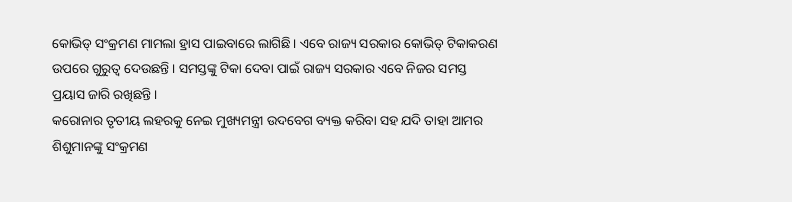କୋଭିଡ୍ ସଂକ୍ରମଣ ମାମଲା ହ୍ରାସ ପାଇବାରେ ଲାଗିଛି। ଏବେ ରାଜ୍ୟ ସରକାର କୋଭିଡ୍ ଟିକାକରଣ ଉପରେ ଗୁରୁତ୍ୱ ଦେଉଛନ୍ତି । ସମସ୍ତଙ୍କୁ ଟିକା ଦେବା ପାଇଁ ରାଜ୍ୟ ସରକାର ଏବେ ନିଜର ସମସ୍ତ ପ୍ରୟାସ ଜାରି ରଖିଛନ୍ତି।
କରୋନାର ତୃତୀୟ ଲହରକୁ ନେଇ ମୁଖ୍ୟମନ୍ତ୍ରୀ ଉଦବେଗ ବ୍ୟକ୍ତ କରିବା ସହ ଯଦି ତାହା ଆମର ଶିଶୁମାନଙ୍କୁ ସଂକ୍ରମଣ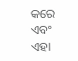କରେ ଏବଂ ଏହା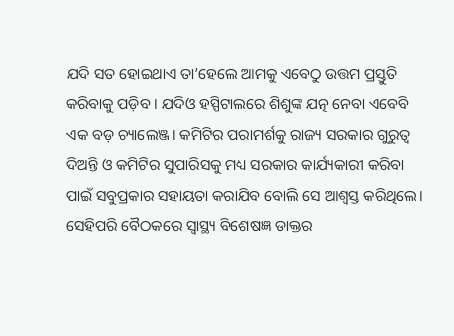ଯଦି ସତ ହୋଇଥାଏ ତା’ହେଲେ ଆମକୁ ଏବେଠୁ ଉତ୍ତମ ପ୍ରସ୍ତୁତି କରିବାକୁ ପଡ଼ିବ । ଯଦିଓ ହସ୍ପିଟାଲରେ ଶିଶୁଙ୍କ ଯତ୍ନ ନେବା ଏବେବି ଏକ ବଡ଼ ଚ୍ୟାଲେଞ୍ଜ। କମିଟିର ପରାମର୍ଶକୁ ରାଜ୍ୟ ସରକାର ଗୁରୁତ୍ୱ ଦିଅନ୍ତି ଓ କମିଟିର ସୁପାରିସକୁ ମଧ୍ୟ ସରକାର କାର୍ଯ୍ୟକାରୀ କରିବା ପାଇଁ ସବୁପ୍ରକାର ସହାୟତା କରାଯିବ ବୋଲି ସେ ଆଶ୍ୱସ୍ତ କରିଥିଲେ।
ସେହିପରି ବୈଠକରେ ସ୍ୱାସ୍ଥ୍ୟ ବିଶେଷଜ୍ଞ ଡାକ୍ତର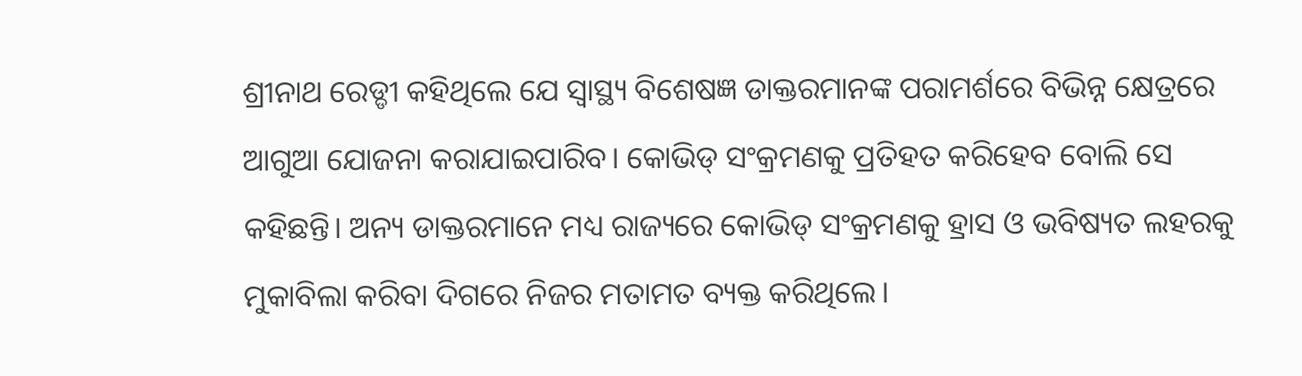ଶ୍ରୀନାଥ ରେଡ୍ଡୀ କହିଥିଲେ ଯେ ସ୍ୱାସ୍ଥ୍ୟ ବିଶେଷଜ୍ଞ ଡାକ୍ତରମାନଙ୍କ ପରାମର୍ଶରେ ବିଭିନ୍ନ କ୍ଷେତ୍ରରେ ଆଗୁଆ ଯୋଜନା କରାଯାଇପାରିବ। କୋଭିଡ୍ ସଂକ୍ରମଣକୁ ପ୍ରତିହତ କରିହେବ ବୋଲି ସେ କହିଛନ୍ତି। ଅନ୍ୟ ଡାକ୍ତରମାନେ ମଧ୍ୟ ରାଜ୍ୟରେ କୋଭିଡ୍ ସଂକ୍ରମଣକୁ ହ୍ରାସ ଓ ଭବିଷ୍ୟତ ଲହରକୁ ମୁକାବିଲା କରିବା ଦିଗରେ ନିଜର ମତାମତ ବ୍ୟକ୍ତ କରିଥିଲେ।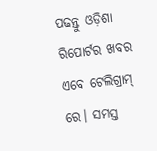ପଢନ୍ତୁ ଓଡ଼ିଶା ରିପୋର୍ଟର ଖବର ଏବେ ଟେଲିଗ୍ରାମ୍ ରେ। ସମସ୍ତ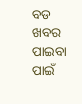ବଡ ଖବର ପାଇବା ପାଇଁ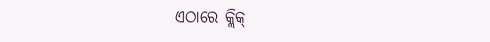ଏଠାରେ କ୍ଲିକ୍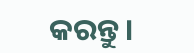କରନ୍ତୁ।